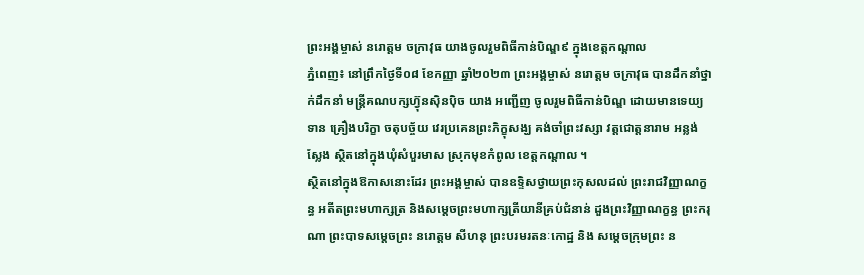ព្រះអង្គម្ចាស់ នរោត្តម ចក្រាវុធ យាងចូលរួមពិធីកាន់បិណ្ឌ៩ ក្នុងខេត្តកណ្តាល
ភ្នំពេញ៖ នៅព្រឹកថ្ងៃទី០៨ ខែកញ្ញា ឆ្នាំ២០២៣ ព្រះអង្គម្ចាស់ នរោត្តម ចក្រាវុធ បានដឹកនាំថ្នាក់ដឹកនាំ មន្ត្រីគណបក្សហ៊្វុនស៊ិនប៉ិច យាង អញ្ជើញ ចូលរួមពិធីកាន់បិណ្ឌ ដោយមានទេយ្យទាន គ្រឿងបរិក្ខា ចតុបច្ច័យ វេរប្រគេនព្រះភិក្ខុសង្ឃ គង់ចាំព្រះវស្សា វត្តជោត្តនារាម អន្លង់ស្លែង ស្ថិតនៅក្នុងឃុំសំបួរមាស ស្រុកមុខកំពូល ខេត្តកណ្តាល ។
ស្ថិតនៅក្នុងឱកាសនោះដែរ ព្រះអង្គម្ចាស់ បានឧទ្ទិសថ្វាយព្រះកុសលដល់ ព្រះរាជវិញ្ញាណក្ខន្ធ អតីតព្រះមហាក្សត្រ និងសម្តេចព្រះមហាក្សត្រីយានីគ្រប់ជំនាន់ ដួងព្រះវិញ្ញាណក្ខន្ធ ព្រះករុណា ព្រះបាទសម្តេចព្រះ នរោត្តម សីហនុ ព្រះបរមរតនៈកោដ្ឋ និង សម្តេចក្រុមព្រះ ន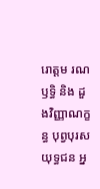រោត្តម រណឫទ្ធិ និង ដួងវិញ្ញាណក្ខន្ធ បុព្វបុរស យុទ្ធជន អ្ន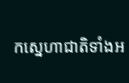កស្នេហាជាតិទាំងអ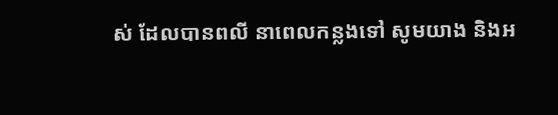ស់ ដែលបានពលី នាពេលកន្លងទៅ សូមយាង និងអ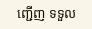ញ្ជើញ ទទួល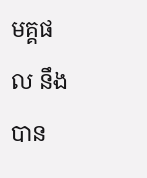មគ្គផល នឹងបាន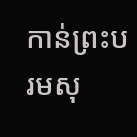កាន់ព្រះបរមសុ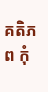គតិភព កុំ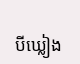បីឃ្លៀង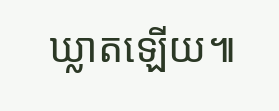ឃ្លាតឡើយ៕